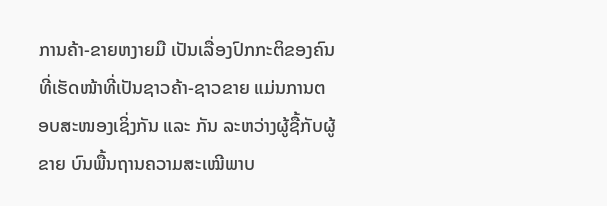ການຄ້າ-ຂາຍຫງາຍມື ເປັນເລື່ອງປົກກະຕິຂອງຄົນທີ່ເຮັດໜ້າທີ່ເປັນຊາວຄ້າ-ຊາວຂາຍ ແມ່ນການຕອບສະໜອງເຊິ່ງກັນ ແລະ ກັນ ລະຫວ່າງຜູ້ຊື້ກັບຜູ້ຂາຍ ບົນພື້ນຖານຄວາມສະເໝີພາບ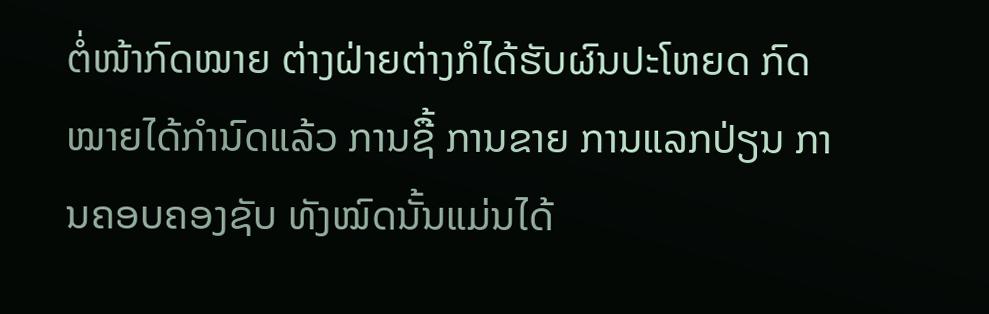ຕໍ່ໜ້າກົດໝາຍ ຕ່າງຝ່າຍຕ່າງກໍໄດ້ຮັບຜົນປະໂຫຍດ ກົດໝາຍໄດ້ກຳນົດແລ້ວ ການຊື້ ການຂາຍ ການແລກປ່ຽນ ການຄອບຄອງຊັບ ທັງໝົດນັ້ນແມ່ນໄດ້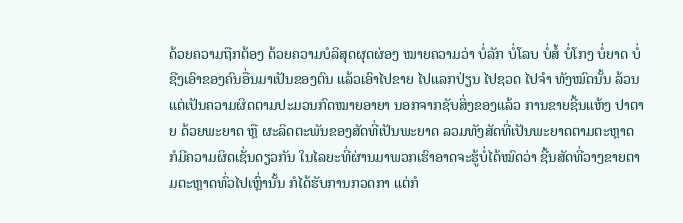ດ້ວຍຄວາມຖືກຕ້ອງ ດ້ວຍຄວາມບໍລິສຸດຜຸດຜ່ອງ ໝາຍຄວາມວ່າ ບໍ່ລັກ ບໍ່ໂລບ ບໍ່ສໍ້ ບໍ່ໂກງ ບໍ່ຍາດ ບໍ່ຊີງເອົາຂອງຄົນອື່ນມາເປັນຂອງຕົນ ແລ້ວເອົາໄປຂາຍ ໄປແລກປ່ຽນ ໄປຊວດ ໄປຈຳ ທັງໝົດນັ້ນ ລ້ວນແຕ່ເປັນຄວາມຜິດຕາມປະມວນກົດໝາຍອາຍາ ນອກຈາກຊັບສິ່ງຂອງແລ້ວ ການຂາຍຊີ້ນແຫ້ງ ປາຕາຍ ດ້ວຍພະຍາດ ຫຼື ຜະລິດຕະພັນຂອງສັດທີ່ເປັນພະຍາດ ລວມທັງສັດທີ່ເປັນພະຍາດຕາມຕະຫຼາດ ກໍມີຄວາມຜິດເຊັ່ນດຽວກັນ ໃນໄລຍະທີ່ຜ່ານມາພວກເຮົາອາດຈະຮູ້ບໍ່ໄດ້ໝົດວ່າ ຊີ້ນສັດທີ່ວາງຂາຍຕາມຕະຫຼາດທົ່ວໄປເຫຼົ່ານັ້ນ ກໍໄດ້ຮັບການກວດກາ ແຕ່ກໍ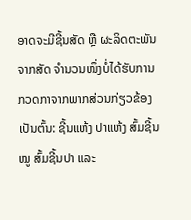ອາດຈະມີຊີ້ນສັດ ຫຼື ຜະລິດຕະພັນຈາກສັດ ຈຳນວນໜຶ່ງບໍ່ໄດ້ຮັບການກວດກາຈາກພາກສ່ວນກ່ຽວຂ້ອງ ເປັນຕົ້ນ: ຊີ້ນແຫ້ງ ປາແຫ້ງ ສົ້ມຊີ້ນໝູ ສົ້ມຊີ້ນປາ ແລະ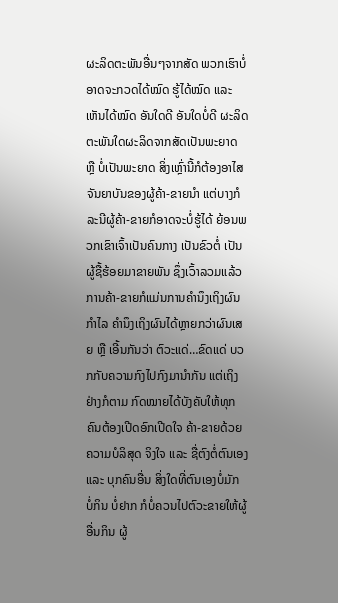ຜະລິດຕະພັນອື່ນໆຈາກສັດ ພວກເຮົາບໍ່ອາດຈະກວດໄດ້ໝົດ ຮູ້ໄດ້ໝົດ ແລະ ເຫັນໄດ້ໝົດ ອັນໃດດີ ອັນໃດບໍ່ດີ ຜະລິດຕະພັນໃດຜະລິດຈາກສັດເປັນພະຍາດ ຫຼື ບໍ່ເປັນພະຍາດ ສິ່ງເຫຼົ່ານີ້ກໍຕ້ອງອາໄສຈັນຍາບັນຂອງຜູ້ຄ້າ-ຂາຍນຳ ແຕ່ບາງກໍລະນີຜູ້ຄ້າ-ຂາຍກໍອາດຈະບໍ່ຮູ້ໄດ້ ຍ້ອນພວກເຂົາເຈົ້າເປັນຄົນກາງ ເປັນຂົວຕໍ່ ເປັນຜູ້ຊື້ຮ້ອຍມາຂາຍພັນ ຊຶ່ງເວົ້າລວມແລ້ວ ການຄ້າ-ຂາຍກໍແມ່ນການຄຳນຶງເຖິງຜົນກຳໄລ ຄຳນຶງເຖິງຜົນໄດ້ຫຼາຍກວ່າຜົນເສຍ ຫຼື ເອີ້ນກັນວ່າ ຕົວະແດ່…ຂົດແດ່ ບວກກັບຄວາມກົງໄປກົງມານຳກັນ ແຕ່ເຖິງຢ່າງກໍຕາມ ກົດໝາຍໄດ້ບັງຄັບໃຫ້ທຸກຄົນຕ້ອງເປີດອົກເປີດໃຈ ຄ້າ-ຂາຍດ້ວຍຄວາມບໍລິສຸດ ຈິງໃຈ ແລະ ຊື່ຕົງຕໍ່ຕົນເອງ ແລະ ບຸກຄົນອື່ນ ສິ່ງໃດທີ່ຕົນເອງບໍ່ມັກ ບໍ່ກິນ ບໍ່ຢາກ ກໍບໍ່ຄວນໄປຕົວະຂາຍໃຫ້ຜູ້ອື່ນກິນ ຜູ້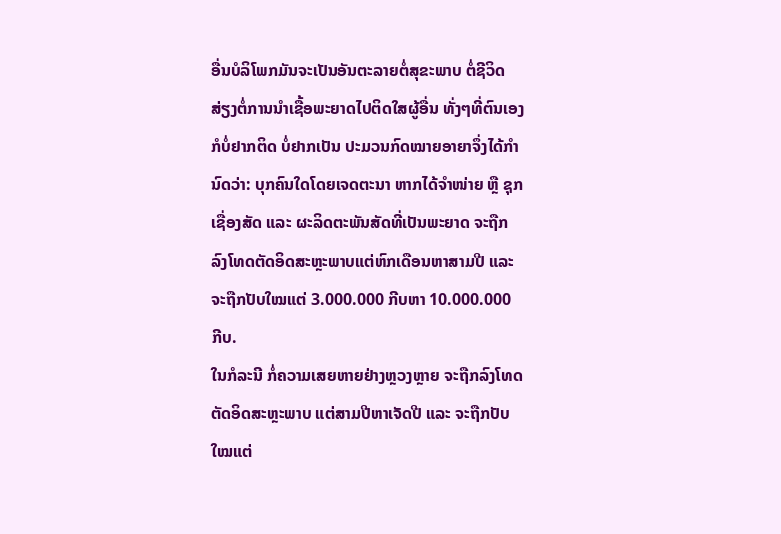ອື່ນບໍລິໂພກມັນຈະເປັນອັນຕະລາຍຕໍ່ສຸຂະພາບ ຕໍ່ຊີວິດ ສ່ຽງຕໍ່ການນຳເຊື້ອພະຍາດໄປຕິດໃສຜູ້ອື່ນ ທັ່ງໆທີ່ຕົນເອງກໍບໍ່ຢາກຕິດ ບໍ່ຢາກເປັນ ປະມວນກົດໝາຍອາຍາຈຶ່ງໄດ້ກຳນົດວ່າ: ບຸກຄົນໃດໂດຍເຈດຕະນາ ຫາກໄດ້ຈຳໜ່າຍ ຫຼື ຊຸກເຊື່ອງສັດ ແລະ ຜະລິດຕະພັນສັດທີ່ເປັນພະຍາດ ຈະຖືກລົງໂທດຕັດອິດສະຫຼະພາບແຕ່ຫົກເດືອນຫາສາມປີ ແລະ ຈະຖືກປັບໃໝແຕ່ 3.000.000 ກີບຫາ 10.000.000 ກີບ.
ໃນກໍລະນີ ກໍ່ຄວາມເສຍຫາຍຢ່າງຫຼວງຫຼາຍ ຈະຖືກລົງໂທດຕັດອິດສະຫຼະພາບ ແຕ່ສາມປີຫາເຈັດປີ ແລະ ຈະຖືກປັບໃໝແຕ່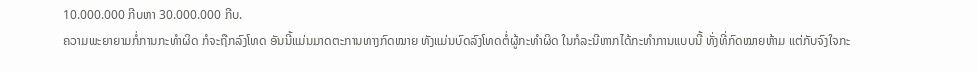10.000.000 ກີບຫາ 30.000.000 ກີບ.
ຄວາມພະຍາຍາມກໍ່ການກະທຳຜິດ ກໍຈະຖືກລົງໂທດ ອັນນີ້ແມ່ນມາດຕະການທາງກົດໝາຍ ທັງແມ່ນບົດລົງໂທດຕໍ່ຜູ້ກະທຳຜິດ ໃນກໍລະນີຫາກໄດ້ກະທຳການແບບນີ້ ທັ່ງທີ່ກົດໝາຍຫ້າມ ແຕ່ກັບຈົງໃຈກະ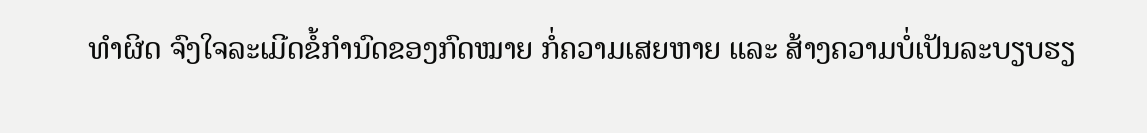ທຳຜິດ ຈົງໃຈລະເມີດຂໍ້ກຳນົດຂອງກົດໝາຍ ກໍ່ຄວາມເສຍຫາຍ ແລະ ສ້າງຄວາມບໍ່ເປັນລະບຽບຮຽ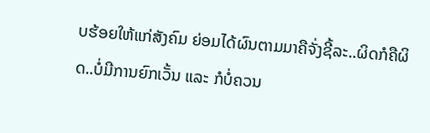ບຮ້ອຍໃຫ້ແກ່ສັງຄົມ ຍ່ອມໄດ້ຜົນຕາມມາຄືຈັ່ງຊີ້ລະ..ຜິດກໍຄືຜິດ..ບໍ່ມີການຍົກເວັ້ນ ແລະ ກໍບໍ່ຄວນ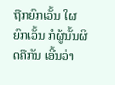ຖືກຍົກເວັ້ນ ໃຜຍົກເວັ້ນ ກໍຜູ້ນັ້ນຜິດຄືກັນ ເອີ້ນວ່າ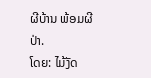ຜີບ້ານ ພ້ອມຜີປ່າ.
ໂດຍ: ໄມ້ງັດ